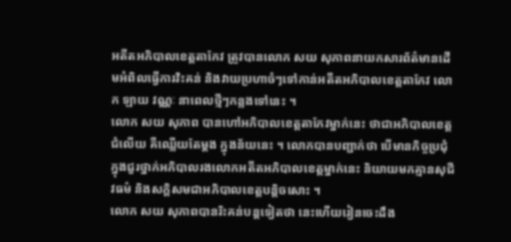អតីតអភិបាលខេត្តតាកែវ ត្រូវបានលោក សយ សុភាពនាយកសារព័ត៌មានដើមអំពិលធ្វើការវិះគន់ និងវាយប្រហាចំៗទៅកាន់អតីតអភិបាលខេត្តតាកែវ លោក ឡាយ វណ្ណៈ នាពេលថ្មីៗកន្លងទៅនេះ ។
លោក សយ សុភាព បានហៅអភិបាលខេត្តតាកែវម្នាក់នេះ ថាជាអភិបាលខេត្តជំលើយ គឺឈ្លើយតែម្ដង ក្នុងន័យនេះ ។ លោកបានបញ្ជាក់ថា បើមានកិច្ចប្រជុំ ក្នុងជួរថ្នាក់អភិបាលរងលោកអតីតអភិបាលខេត្តម្នាក់នេះ និយាយមកគ្មានសុជីវធម៌ និងសក្ដិសមជាអភិបាលខេត្តបន្ដិចសោះ ។
លោក សយ សុភាពបានរិះគន់បន្ដទៀតថា នេះហើយរៀនចេះដឹង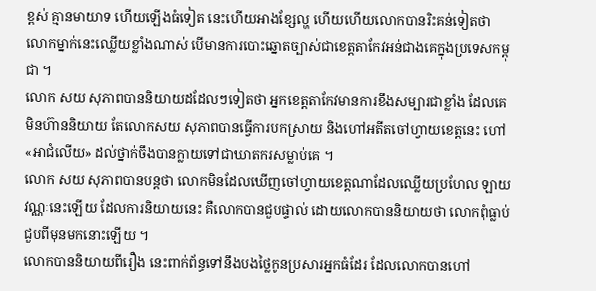ខ្ពស់ គ្មានមាយាទ ហើយឡើងធំទៀត នេះហើយអាងខ្សែល្ហ ហើយហើយលោកបានរិះគន់ទៀតថា លោកម្នាក់នេះឈ្លើយខ្លាំងណាស់ បើមានការបោះឆ្នោតច្បាស់ជាខេត្តតាកែវអន់ជាងគេក្នុងប្រទេសកម្ពុជា ។
លោក សយ សុភាពបាននិយាយដដែលៗទៀតថា អ្នកខេត្តតាកែវមានការខឹងសម្បារជាខ្លាំង ដែលគេមិនហ៊ាននិយាយ តែលោកសយ សុភាពបានធ្វើការបកស្រាយ និងហៅអតីតចៅហ្វាយខេត្តនេះ ហៅ «អាជំលើយ» ដល់ថ្នាក់ចឹងបានក្លាយទៅជាឃាតករសម្លាប់គេ ។
លោក សយ សុភាពបានបន្ដថា លោកមិនដែលឃើញចៅហ្វាយខេត្តណាដែលឈ្លើយប្រហែល ឡាយ វណ្ណៈនេះឡើយ ដែលការនិយាយនេះ គឺលោកបានជួបផ្ទាល់ ដោយលោកបាននិយាយថា លោកពុំធ្លាប់ជួបពីមុនមកនោះឡើយ ។
លោកបាននិយាយពីរឿង នេះពាក់ព័ន្ធទៅនឹងបងថ្លៃកូនប្រសារអ្នកធំដែរ ដែលលោកបានហៅ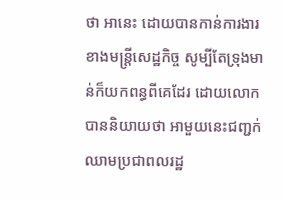ថា អានេះ ដោយបានកាន់ការងារខាងមន្រ្តីសេដ្ឋកិច្ច សូម្បីតែទ្រុងមាន់ក៏យកពន្ធពីគេដែរ ដោយលោកបាននិយាយថា អាមួយនេះជញ្ជក់ឈាមប្រជាពលរដ្ឋ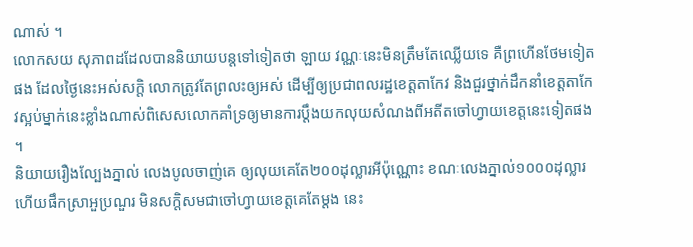ណាស់ ។
លោកសយ សុភាពដដែលបាននិយាយបន្ដទៅទៀតថា ឡាយ វណ្ណៈនេះមិនត្រឹមតែឈ្លើយទេ គឺព្រហើនថែមទៀតផង ដែលថ្ងៃនេះអស់សក្ដិ លោកត្រូវតែព្រលះឲ្យអស់ ដើម្បីឲ្យប្រជាពលរដ្ឋខេត្តតាកែវ និងជួរថ្នាក់ដឹកនាំខេត្តតាកែវស្អប់ម្នាក់នេះខ្លាំងណាស់ពិសេសលោកគាំទ្រឲ្យមានការប្ដឹងយកលុយសំណងពីអតីតចៅហ្វាយខេត្តនេះទៀតផង ។
និយាយរឿងល្បែងភ្នាល់ លេងបូលចាញ់គេ ឲ្យលុយគេតែ២០០ដុល្លារអីប៉ុណ្ណោះ ខណៈលេងភ្នាល់១០០០ដុល្លារ ហើយផឹកស្រាអួប្រណួរ មិនសក្ដិសមជាចៅហ្វាយខេត្តគេតែម្ដង នេះ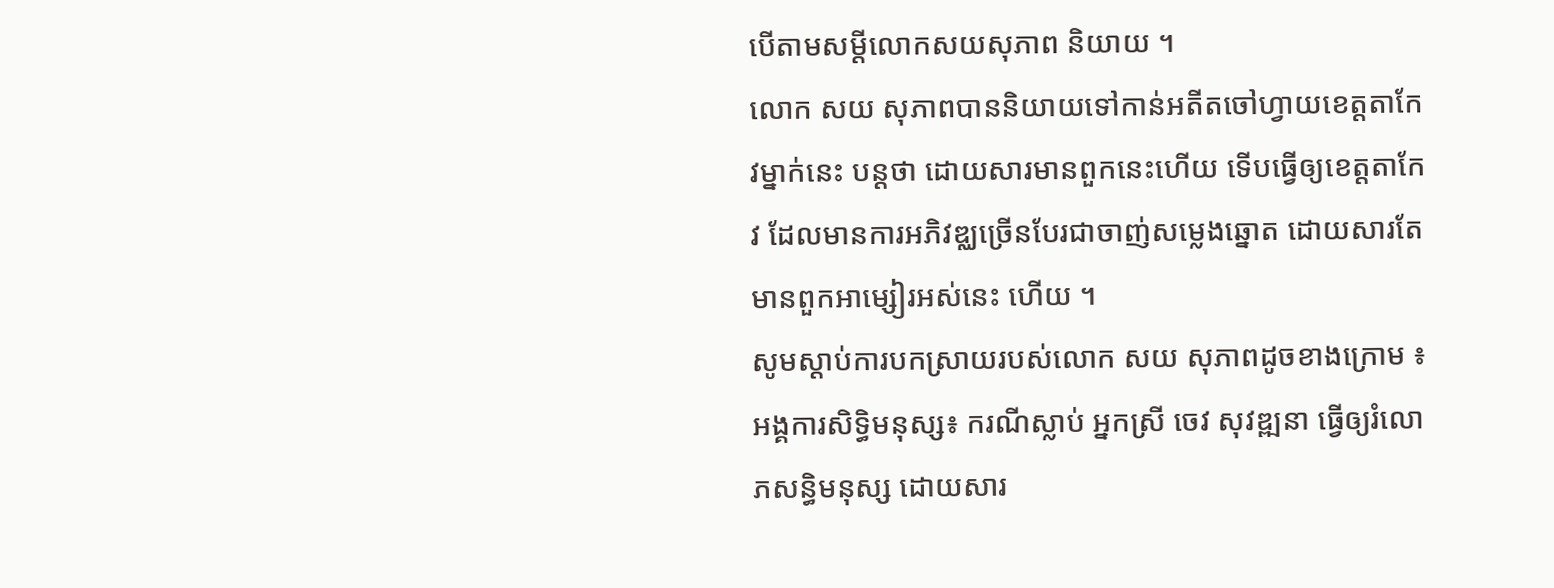បើតាមសម្ដីលោកសយសុភាព និយាយ ។
លោក សយ សុភាពបាននិយាយទៅកាន់អតីតចៅហ្វាយខេត្តតាកែវម្នាក់នេះ បន្ដថា ដោយសារមានពួកនេះហើយ ទើបធ្វើឲ្យខេត្តតាកែវ ដែលមានការអភិវឌ្ឈច្រើនបែរជាចាញ់សម្លេងឆ្នោត ដោយសារតែមានពួកអាម្សៀរអស់នេះ ហើយ ។
សូមស្ដាប់ការបកស្រាយរបស់លោក សយ សុភាពដូចខាងក្រោម ៖
អង្គការសិទ្ធិមនុស្ស៖ ករណីស្លាប់ អ្នកស្រី ចេវ សុវឌ្ឍនា ធ្វើឲ្យរំលោភសន្ធិមនុស្ស ដោយសារ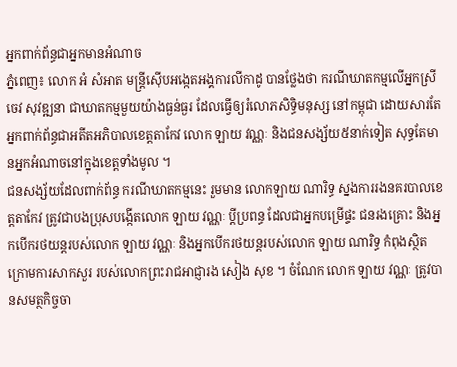អ្នកពាក់ព័ន្ធជាអ្នកមានអំណាច
ភ្នំពេញ៖ លោក អំ សំអាត មន្រ្តីស៊ើបអង្កេតអង្គការលីកាដូ បានថ្លែងថា ករណីឃាតកម្មលើអ្នកស្រី ចេវ សុវឌ្ឍនា ជាឃាតកម្មមួយយ៉ាងធ្ងន់ធ្ងរ ដែលធ្វើឲ្យរំលោភសិទ្ធិមនុស្ស នៅកម្ពុជា ដោយសារតែអ្នកពាក់ព័ន្ធជាអតីតអភិបាលខេត្តតាកែវ លោក ឡាយ វណ្ណៈ និងជនសង្ស័យ៥នាក់ទៀត សុទ្ធតែមានអ្នកអំណាចនៅក្នុងខេត្តទាំងមូល ។
ជនសង្ស័យដែលពាក់ព័ន្ធ ករណីឃាតកម្មនេះ រួមមាន លោកឡាយ ណារិទ្ធ ស្នងការរងនគរបាលខេត្តតាកែវ ត្រូវជាបងប្រុសបង្កើតលោក ឡាយ វណ្ណៈ ប្តីប្រពន្ធ ដែលជាអ្នកបម្រើផ្ទះ ជនរងគ្រោះ និងអ្នកបើករថយន្តរបស់លោក ឡាយ វណ្ណៈ និងអ្នកបើករថយន្តរបស់លោក ឡាយ ណារិទ្ធ កំពុងស្ថិតក្រោមការសាកសួរ របស់លោកព្រះរាជអាជ្ញារង សៀង សុខ ។ ចំណែក លោក ឡាយ វណ្ណៈ ត្រូវបានសមត្ថកិច្ចចា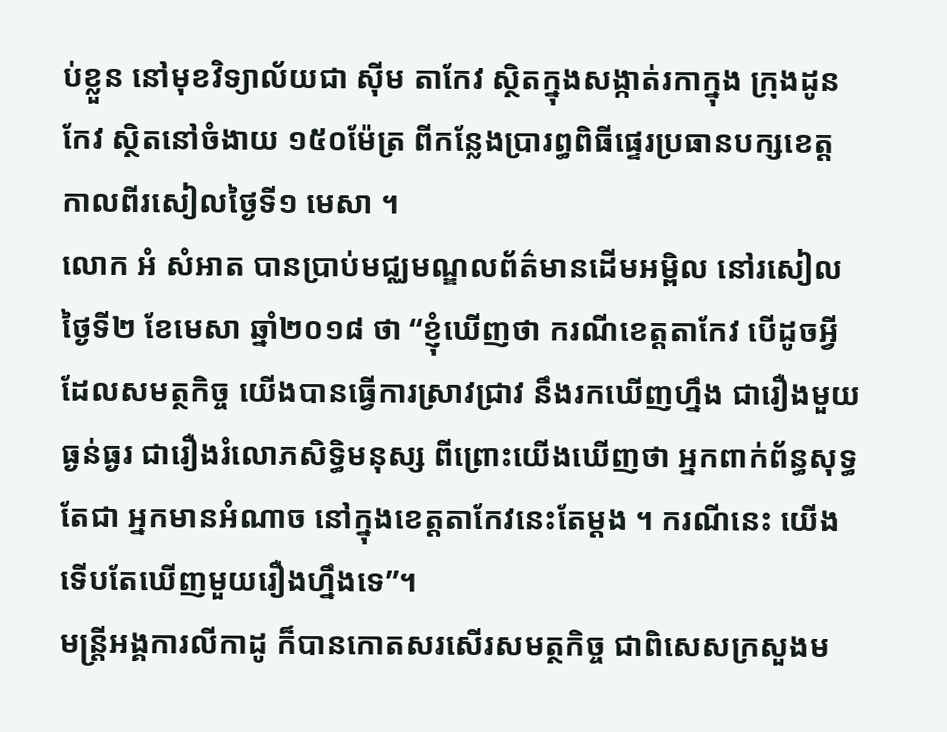ប់ខ្លួន នៅមុខវិទ្យាល័យជា ស៊ីម តាកែវ ស្ថិតក្នុងសង្កាត់រកាក្នុង ក្រុងដូនកែវ ស្ថិតនៅចំងាយ ១៥០ម៉ែត្រ ពីកន្លែងប្រារព្ធពិធីផ្ទេរប្រធានបក្សខេត្ត កាលពីរសៀលថ្ងៃទី១ មេសា ។
លោក អំ សំអាត បានប្រាប់មជ្ឈមណ្ឌលព័ត៌មានដើមអម្ពិល នៅរសៀលថ្ងៃទី២ ខែមេសា ឆ្នាំ២០១៨ ថា “ខ្ញុំឃើញថា ករណីខេត្តតាកែវ បើដូចអ្វីដែលសមត្ថកិច្ច យើងបានធ្វើការស្រាវជ្រាវ នឹងរកឃើញហ្នឹង ជារឿងមួយធ្ងន់ធ្ងរ ជារឿងរំលោភសិទ្ធិមនុស្ស ពីព្រោះយើងឃើញថា អ្នកពាក់ព័ន្ធសុទ្ធតែជា អ្នកមានអំណាច នៅក្នុងខេត្តតាកែវនេះតែម្ដង ។ ករណីនេះ យើងទើបតែឃើញមួយរឿងហ្នឹងទេ”។
មន្រ្តីអង្គការលីកាដូ ក៏បានកោតសរសើរសមត្ថកិច្ច ជាពិសេសក្រសួងម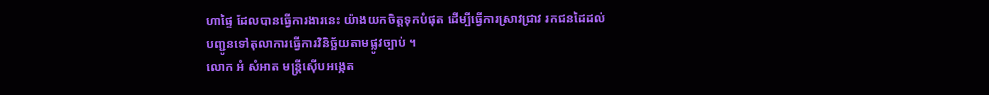ហាផ្ទៃ ដែលបានធ្វើការងារនេះ យ៉ាងយកចិត្តទុកបំផុត ដើម្បីធ្វើការស្រាវជ្រាវ រកជនដៃដល់ បញ្ជូនទៅតុលាការធ្វើការវិនិច្ឆ័យតាមផ្លូវច្បាប់ ។
លោក អំ សំអាត មន្រ្តីស៊ើបអង្កេត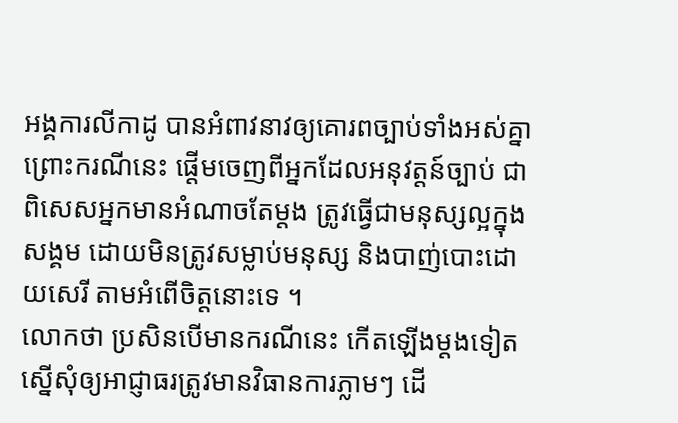អង្គការលីកាដូ បានអំពាវនាវឲ្យគោរពច្បាប់ទាំងអស់គ្នា ព្រោះករណីនេះ ផ្ដើមចេញពីអ្នកដែលអនុវត្តន៍ច្បាប់ ជាពិសេសអ្នកមានអំណាចតែម្ដង ត្រូវធ្វើជាមនុស្សល្អក្នុងសង្គម ដោយមិនត្រូវសម្លាប់មនុស្ស និងបាញ់បោះដោយសេរី តាមអំពើចិត្តនោះទេ ។
លោកថា ប្រសិនបើមានករណីនេះ កើតឡើងម្ដងទៀត ស្នើសុំឲ្យអាជ្ញាធរត្រូវមានវិធានការភ្លាមៗ ដើ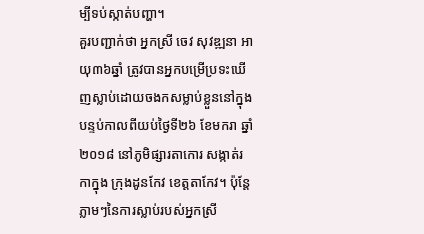ម្បីទប់ស្កាត់បញ្ហា។
គួរបញ្ជាក់ថា អ្នកស្រី ចេវ សុវឌ្ឍនា អាយុ៣៦ឆ្នាំ ត្រូវបានអ្នកបម្រើប្រទះឃើញស្លាប់ដោយចងកសម្លាប់ខ្លួននៅក្នុងបន្ទប់កាលពីយប់ថ្ងៃទី២៦ ខែមករា ឆ្នាំ២០១៨ នៅភូមិផ្សារតាកោរ សង្កាត់រកាក្នុង ក្រុងដូនកែវ ខេត្តតាកែវ។ ប៉ុន្តែភ្លាមៗនៃការស្លាប់របស់អ្នកស្រី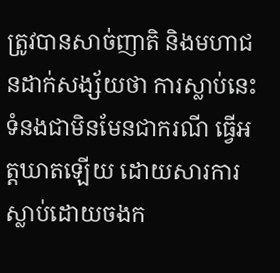ត្រូវបានសាច់ញាតិ និងមហាជនដាក់សង្ស័យថា ការស្លាប់នេះ ទំនងជាមិនមែនជាករណី ធ្វើអត្តឃាតឡើយ ដោយសារការស្លាប់ដោយចងក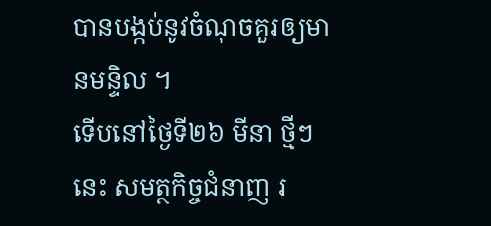បានបង្កប់នូវចំណុចគួរឲ្យមានមន្ទិល ។
ទើបនៅថ្ងៃទី២៦ មីនា ថ្មីៗនេះ សមត្ថកិច្ចជំនាញ រ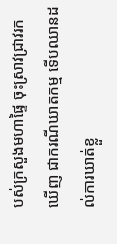បស់ក្រសួងមហាផ្ទៃ ចុះស្រាវជ្រាវរកឃើញ ជាករណីឃាតកម្ម ទើបឈានដល់ការឃាត់ខ្លួ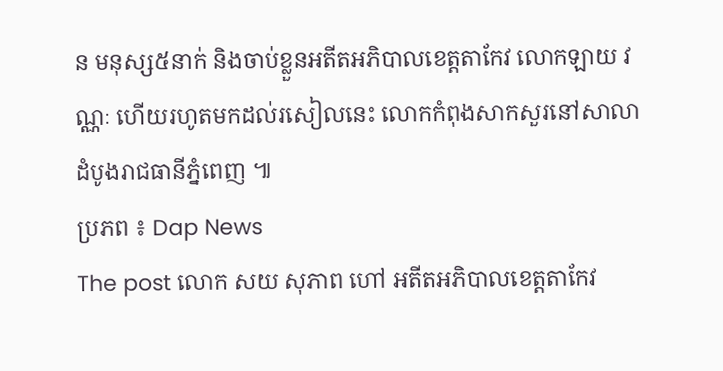ន មនុស្ស៥នាក់ និងចាប់ខ្លួនអតីតអភិបាលខេត្តតាកែវ លោកឡាយ វណ្ណៈ ហើយរហូតមកដល់រសៀលនេះ លោកកំពុងសាកសួរនៅសាលាដំបូងរាជធានីភ្នំពេញ ៕
ប្រភព ៖ Dap News
The post លោក សយ សុភាព ហៅ អតីតអភិបាលខេត្តតាកែវ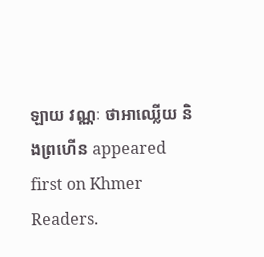ឡាយ វណ្ណៈ ថាអាឈ្លើយ និងព្រហើន appeared first on Khmer Readers.